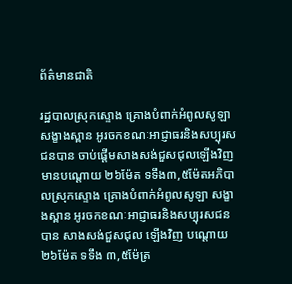ព័ត៌មានជាតិ

រដ្ឋបាលស្រុកស្ទោង គ្រោងបំពាក់អំពូលសូឡា សង្ខាងស្ពាន អូរចកខណៈអាជ្ញាធរនិងសប្បុរសជនបាន ចាប់ផ្តើមសាងសង់ជួសជុលឡើងវិញ មានបណ្តោយ ២៦ម៉ែត ទទឹង៣,៥ម៉ែតអភិបាលស្រុកស្ទោង គ្រោងបំពាក់អំពូលសូឡា សង្ខាងស្ពាន អូរចកខណៈអាជ្ញាធរនិងសប្បុរសជនបាន សាងសង់ជួសជុល ឡើងវិញ បណ្តោយ ២៦ម៉ែត ទទឹង ៣,៥ម៉ែត្រ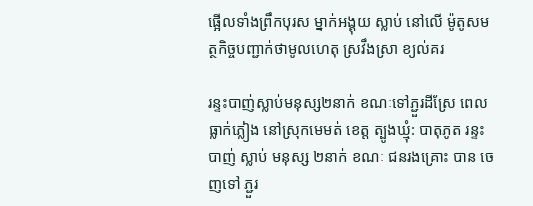ផ្អើលទាំងព្រឹកបុរស ម្នាក់អង្គុយ ស្លាប់ នៅលើ ម៉ូតូសមត្ថកិច្ចបញ្ជាក់ថាមូលហេតុ ស្រវឹងស្រា ខ្យល់គរ

រន្ទះបាញ់ស្លាប់មនុស្ស២នាក់ ខណៈទៅភ្ជួរដីស្រែ ពេលធ្លាក់ភ្លៀង នៅស្រុកមេមត់ ខេត្ត ត្បូងឃ្មុំ: បាតុភូត រន្ទះ បាញ់ ស្លាប់ មនុស្ស ២នាក់ ខណៈ ជនរងគ្រោះ បាន ចេញទៅ ភ្ជួរ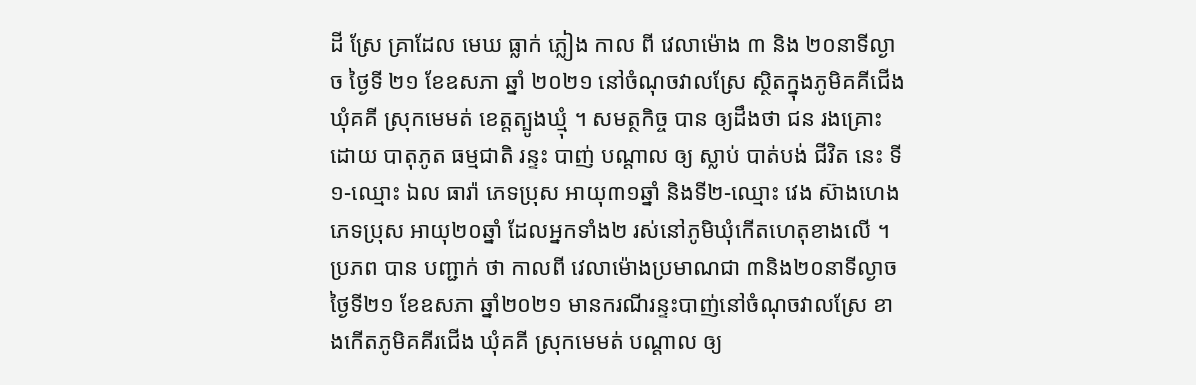ដី ស្រែ គ្រាដែល មេឃ ធ្លាក់ ភ្លៀង កាល ពី វេលាម៉ោង ៣ និង ២០នាទីល្ងាច ថ្ងៃទី ២១ ខែឧសភា ឆ្នាំ ២០២១ នៅចំណុចវាលស្រែ ស្ថិតក្នុងភូមិគគីជើង ឃុំគគី ស្រុកមេមត់ ខេត្តត្បូងឃ្មុំ ។ សមត្ថកិច្ច បាន ឲ្យដឹងថា ជន រងគ្រោះ ដោយ បាតុភូត ធម្មជាតិ រន្ទះ បាញ់ បណ្តាល ឲ្យ ស្លាប់ បាត់បង់ ជីវិត នេះ ទី១-ឈ្មោះ ឯល ធារ៉ា ភេទប្រុស អាយុ៣១ឆ្នាំ និងទី២-ឈ្មោះ វេង ស៊ាងហេង ភេទប្រុស អាយុ២០ឆ្នាំ ដែលអ្នកទាំង២ រស់នៅភូមិឃុំកើតហេតុខាងលើ ។ ប្រភព បាន បញ្ជាក់ ថា កាលពី វេលាម៉ោងប្រមាណជា ៣និង២០នាទីល្ងាច ថ្ងៃទី២១ ខែឧសភា ឆ្នាំ២០២១ មានករណីរន្ទះបាញ់នៅចំណុចវាលស្រែ ខាងកើតភូមិគគីរជើង ឃុំគគី ស្រុកមេមត់ បណ្តាល ឲ្យ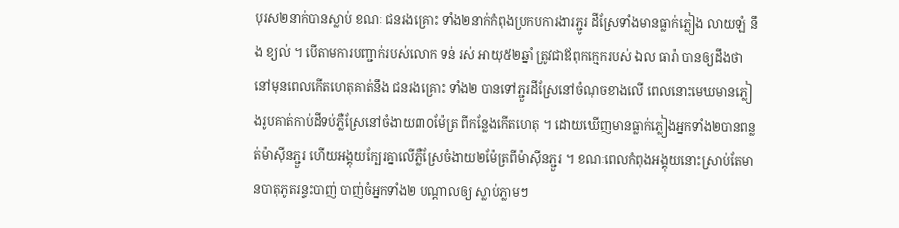បុរស២នាក់បានស្លាប់ ខណៈ ជនរងគ្រោះ ទាំង២នាក់កំពុងប្រកបការងារភ្ជូរ ដីស្រែទាំងមានធ្លាក់ភ្លៀង លាយឡំ នឹង ខ្យល់ ។ បេីតាមការបញ្ជាក់របស់លោក ទន់ រស់ អាយុ៥២ឆ្នាំ ត្រូវជាឪពុកក្មេករបស់ ឯល ធារ៉ា បានឲ្យដឹងថា នៅមុនពេលកើតហេតុគាត់នឹង ជនរងគ្រោះ ទាំង២ បានទៅភ្ជួរដីស្រែនៅចំណុចខាងលើ ពេលនោះមេឃមានភ្លៀងរូបគាត់កាប់ដីទប់ភ្លឺស្រែនៅចំងាយ៣០ម៉ែត្រ ពីកន្លែងកើតហេតុ ។ ដោយឃើញមានធ្លាក់ភ្លៀងអ្នកទាំង២បានពន្លត់ម៉ាស៊ីនភ្ជួរ ហើយអង្គុយក្បែរគ្នាលើភ្លឺស្រែចំងាយ២ម៉ែត្រពីម៉ាស៊ីនភ្ជួរ ។ ខណៈពេលកំពុងអង្គុយនោះស្រាប់តែមានបាតុភូតរន្ទះបាញ់ បាញ់ចំអ្នកទាំង២ បណ្តាលឲ្យ ស្លាប់ភ្លាមៗ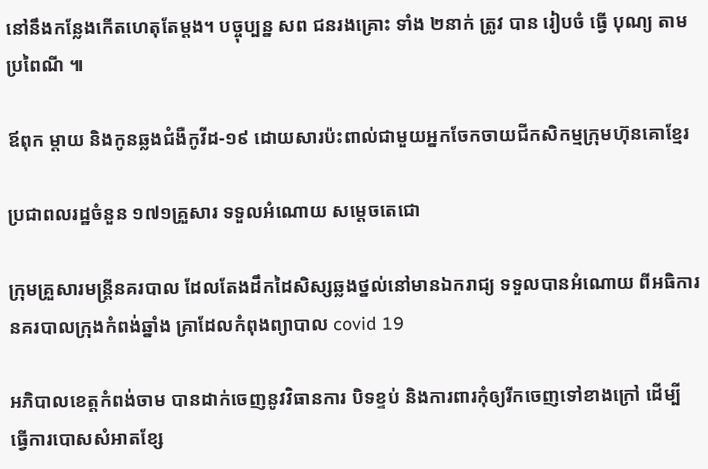នៅនឹងកន្លែងកើតហេតុតែម្តង។ បច្ចុប្បន្ន សព ជនរងគ្រោះ ទាំង ២នាក់ ត្រូវ បាន រៀបចំ ធ្វើ បុណ្យ តាមប្រពៃណី ៕

ឪពុក ម្តាយ និងកូនឆ្លងជំងឺកូវីដ-១៩ ដោយសារប៉ះពាល់ជាមួយអ្នកចែកចាយជីកសិកម្មក្រុមហ៊ុនគោខ្មែរ

ប្រជាពលរដ្ឋចំនួន ១៧១គ្រួសារ ទទួលអំណោយ សម្តេចតេជោ

ក្រុមគ្រួសារមន្ត្រីនគរបាល ដែលតែងដឹកដៃសិស្សឆ្លងថ្នល់នៅមានឯករាជ្យ ទទួលបានអំណោយ ពីអធិការនគរបាលក្រុងកំពង់ឆ្នាំង គ្រាដែលកំពុងព្យាបាល covid 19

អភិបាលខេត្តកំពង់ចាម បានដាក់ចេញនូវវិធានការ បិទខ្ទប់ និងការពារកុំឲ្យរីកចេញទៅខាងក្រៅ ដេីម្បី ធ្វេីការបោសសំអាតខ្សែ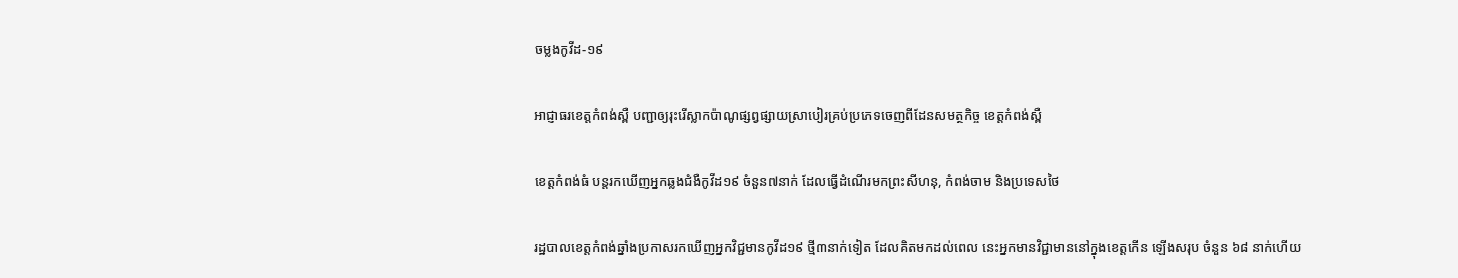ចម្លងកូវីដ-១៩

អាជ្ញាធរខេត្តកំពង់ស្ពឺ បញ្ជាឲ្យរុះរើស្លាកប៉ាណូផ្សព្វផ្សាយស្រាបៀរគ្រប់ប្រភេទចេញពីដែនសមត្ថកិច្ច ខេត្តកំពង់ស្ពឺ

ខេត្តកំពង់ធំ បន្តរកឃើញអ្នកឆ្លងជំងឺកូវីដ១៩ ចំនួន៧នាក់ ដែលធ្វើដំណើរមកព្រះសីហនុ, កំពង់ចាម និងប្រទេសថៃ

រដ្ឋបាលខេត្តកំពង់ឆ្នាំងប្រកាសរកឃើញអ្នកវិជ្ជមានកូវីដ១៩ ថ្មី៣នាក់ទៀត ដែលគិតមកដល់ពេល នេះអ្នកមានវិជ្ជាមាននៅក្នុងខេត្តកើន ឡើងសរុប ចំនួន ៦៨ នាក់ហើយ